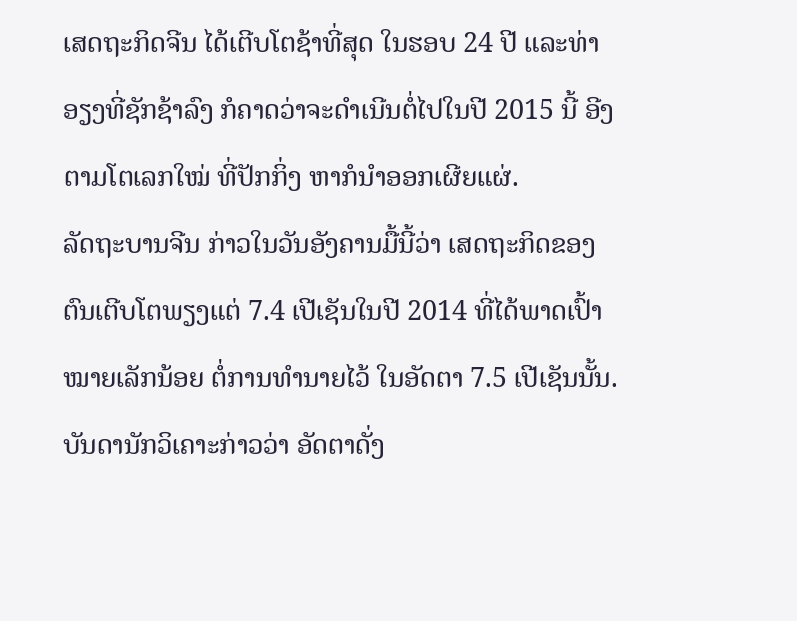ເສດຖະກິດຈີນ ໄດ້ເຕີບໂຕຊ້າທີ່ສຸດ ໃນຮອບ 24 ປີ ແລະທ່າ
ອຽງທີ່ຊັກຊ້າລົງ ກໍຄາດວ່າຈະດຳເນີນຕໍ່ໄປໃນປີ 2015 ນີ້ ອີງ
ຕາມໂຕເລກໃໝ່ ທີ່ປັກກິ່ງ ຫາກໍນຳອອກເຜີຍແຜ່.
ລັດຖະບານຈີນ ກ່າວໃນວັນອັງຄານມື້ນີ້ວ່າ ເສດຖະກິດຂອງ
ຕົນເຕີບໂຕພຽງແຕ່ 7.4 ເປີເຊັນໃນປີ 2014 ທີ່ໄດ້ພາດເປົ້າ
ໝາຍເລັກນ້ອຍ ຕໍ່ການທຳນາຍໄວ້ ໃນອັດຕາ 7.5 ເປີເຊັນນັ້ນ.
ບັນດານັກວິເຄາະກ່າວວ່າ ອັດຕາດັ່ງ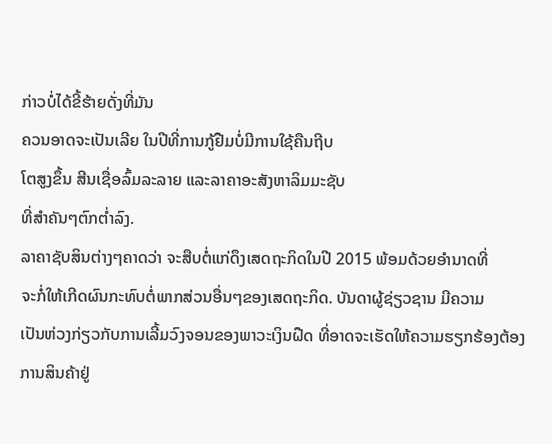ກ່າວບໍ່ໄດ້ຂີ້ຮ້າຍດັ່ງທີ່ມັນ
ຄວນອາດຈະເປັນເລີຍ ໃນປີທີ່ການກູ້ຢືມບໍ່ມີການໃຊ້ຄືນຖີບ
ໂຕສູງຂຶ້ນ ສີນເຊື່ອລົ້ມລະລາຍ ແລະລາຄາອະສັງຫາລິມມະຊັບ
ທີ່ສຳຄັນໆຕົກຕ່ຳລົງ.
ລາຄາຊັບສິນຕ່າງໆຄາດວ່າ ຈະສືບຕໍ່ແກ່ດຶງເສດຖະກິດໃນປີ 2015 ພ້ອມດ້ວຍອຳນາດທີ່
ຈະກໍ່ໃຫ້ເກີດຜົນກະທົບຕໍ່ພາກສ່ວນອື່ນໆຂອງເສດຖະກິດ. ບັນດາຜູ້ຊ່ຽວຊານ ມີຄວາມ
ເປັນຫ່ວງກ່ຽວກັບການເລີ້ມວົງຈອນຂອງພາວະເງິນຝືດ ທີ່ອາດຈະເຮັດໃຫ້ຄວາມຮຽກຮ້ອງຕ້ອງການສິນຄ້າຢູ່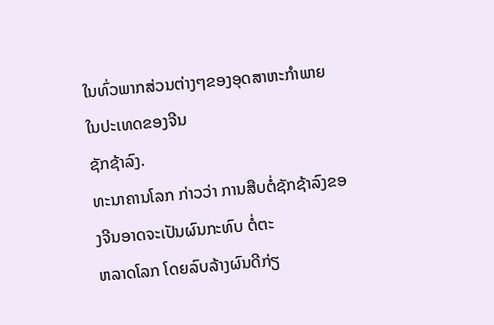ໃນທົ່ວພາກສ່ວນຕ່າງໆຂອງອຸດສາຫະກຳພາຍໃນປະເທດຂອງຈີນ
ຊັກຊ້າລົງ.
ທະນາຄານໂລກ ກ່າວວ່າ ການສືບຕໍ່ຊັກຊ້າລົງຂອງຈີນອາດຈະເປັນຜົນກະທົບ ຕໍ່ຕະ
ຫລາດໂລກ ໂດຍລົບລ້າງຜົນດີກ່ຽ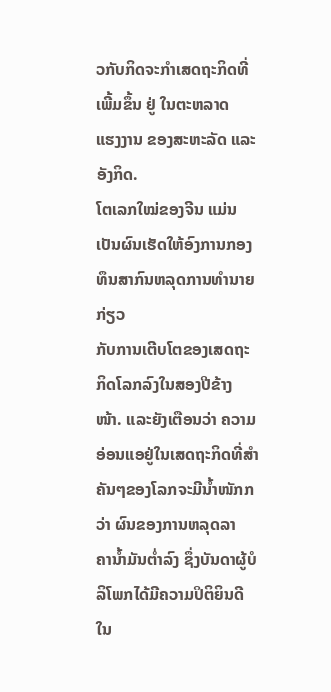ວກັບກິດຈະກຳເສດຖະກິດທີ່ເພີ້ມຂຶ້ນ ຢູ່ ໃນຕະຫລາດ
ແຮງງານ ຂອງສະຫະລັດ ແລະອັງກິດ.
ໂຕເລກໃໝ່ຂອງຈີນ ແມ່ນເປັນຜົນເຮັດໃຫ້ອົງການກອງທຶນສາກົນຫລຸດການທຳນາຍກ່ຽວ
ກັບການເຕີບໂຕຂອງເສດຖະກິດໂລກລົງໃນສອງປີຂ້າງໜ້າ. ແລະຍັງເຕືອນວ່າ ຄວາມ
ອ່ອນແອຢູ່ໃນເສດຖະກິດທີ່ສຳຄັນໆຂອງໂລກຈະມີນ້ຳໜັກກວ່າ ຜົນຂອງການຫລຸດລາ
ຄານໍ້າມັນຕໍ່າລົງ ຊຶ່ງບັນດາຜູ້ບໍລິໂພກໄດ້ມີຄວາມປິຕິຍິນດີໃນ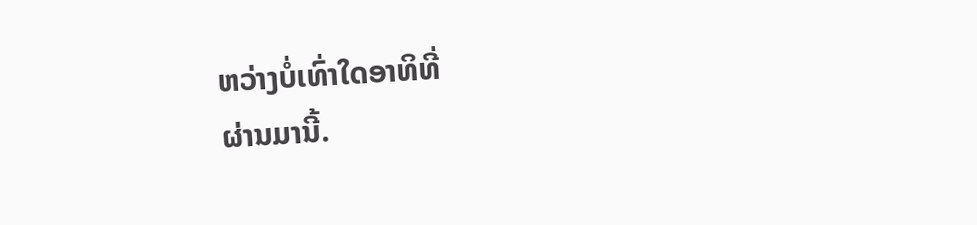ຫວ່າງບໍ່ເທົ່າໃດອາທິທີ່
ຜ່ານມານີ້.